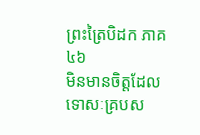ព្រះត្រៃបិដក ភាគ ៤៦
មិនមានចិត្តដែលទោសៈគ្របស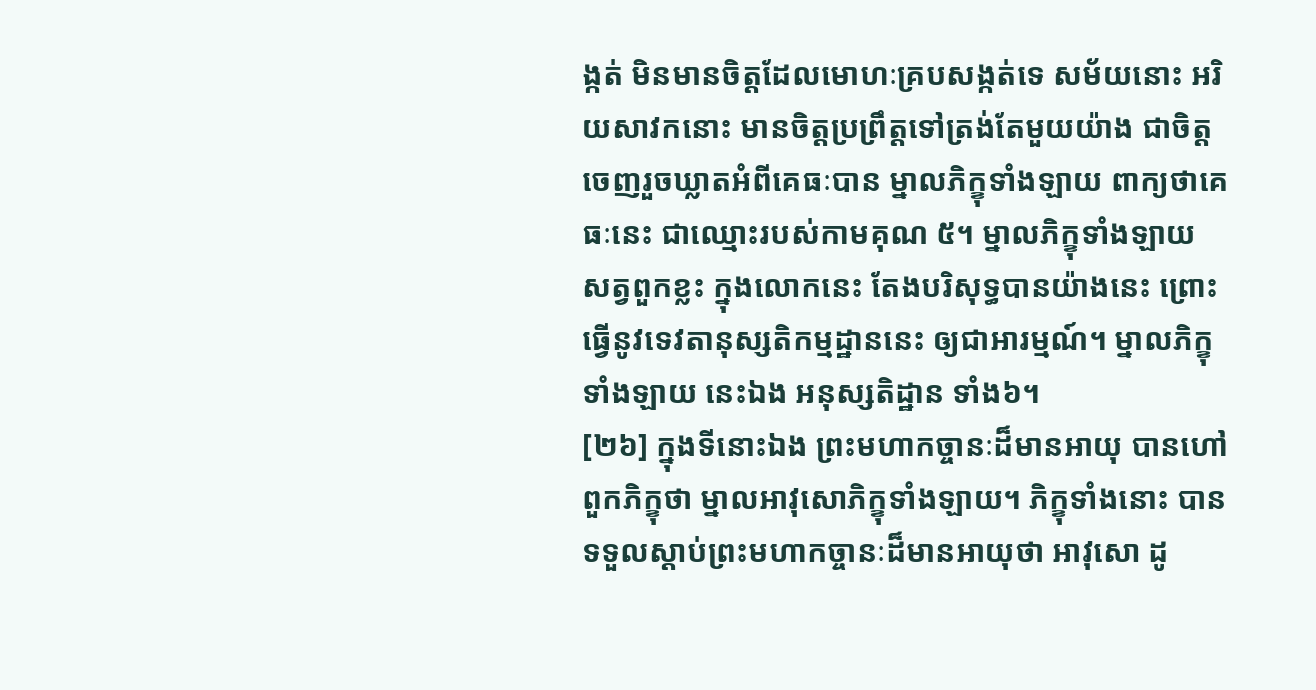ង្កត់ មិនមានចិត្តដែលមោហៈគ្របសង្កត់ទេ សម័យនោះ អរិយសាវកនោះ មានចិត្តប្រព្រឹត្តទៅត្រង់តែមួយយ៉ាង ជាចិត្តចេញរួចឃ្លាតអំពីគេធៈបាន ម្នាលភិក្ខុទាំងឡាយ ពាក្យថាគេធៈនេះ ជាឈ្មោះរបស់កាមគុណ ៥។ ម្នាលភិក្ខុទាំងឡាយ សត្វពួកខ្លះ ក្នុងលោកនេះ តែងបរិសុទ្ធបានយ៉ាងនេះ ព្រោះធ្វើនូវទេវតានុស្សតិកម្មដ្ឋាននេះ ឲ្យជាអារម្មណ៍។ ម្នាលភិក្ខុទាំងឡាយ នេះឯង អនុស្សតិដ្ឋាន ទាំង៦។
[២៦] ក្នុងទីនោះឯង ព្រះមហាកច្ចានៈដ៏មានអាយុ បានហៅពួកភិក្ខុថា ម្នាលអាវុសោភិក្ខុទាំងឡាយ។ ភិក្ខុទាំងនោះ បានទទួលស្តាប់ព្រះមហាកច្ចានៈដ៏មានអាយុថា អាវុសោ ដូ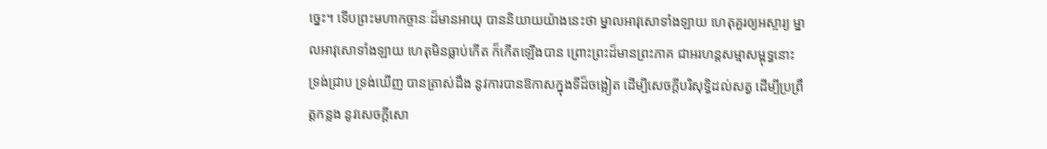ច្នេះ។ ទើបព្រះមហាកច្ចានៈដ៏មានអាយុ បាននិយាយយ៉ាងនេះថា ម្នាលអាវុសោទាំងឡាយ ហេតុគួរឲ្យអស្ចារ្យ ម្នាលអាវុសោទាំងឡាយ ហេតុមិនធ្លាប់កើត ក៏កើតឡើងបាន ព្រោះព្រះដ៏មានព្រះភាគ ជាអរហន្តសម្មាសម្ពុទ្ធនោះ ទ្រង់ជ្រាប ទ្រង់ឃើញ បានត្រាស់ដឹង នូវការបានឱកាសក្នុងទីដ៏ចង្អៀត ដើម្បីសេចក្តីបរិសុទ្ធិដល់សត្វ ដើម្បីប្រព្រឹត្តកន្លង នូវសេចក្តីសោ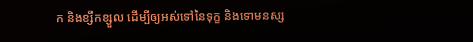ក និងខ្សឹកខ្សួល ដើម្បីឲ្យអស់ទៅនៃទុក្ខ និងទោមនស្ស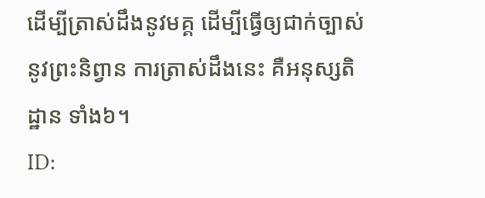ដើម្បីត្រាស់ដឹងនូវមគ្គ ដើម្បីធ្វើឲ្យជាក់ច្បាស់នូវព្រះនិព្វាន ការត្រាស់ដឹងនេះ គឺអនុស្សតិដ្ឋាន ទាំង៦។
ID: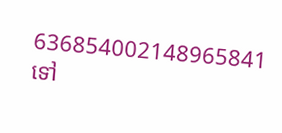636854002148965841
ទៅ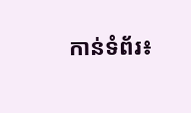កាន់ទំព័រ៖